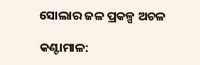ସୋଲାର ଜଳ ପ୍ରକଳ୍ପ ଅଚଳ

କଣ୍ଟାମାଳ: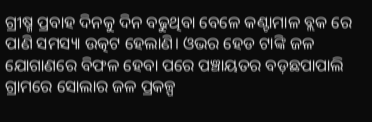ଗ୍ରୀଷ୍ମ ପ୍ରବାହ ଦିନକୁ ଦିନ ବଢୁଥିବା ବେଳେ କଣ୍ଟାମାଳ ବ୍ଲକ ରେ ପାଣି ସମସ୍ୟା ଉତ୍କଟ ହେଲାଣି। ଓଭର ହେଡ ଟାଙ୍କି ଜଳ ଯୋଗାଣରେ ବିଫଳ ହେବା ପରେ ପଞ୍ଚାୟତର ବଡ଼ଛପାପାଲି ଗ୍ରାମରେ ସୋଲାର ଜଳ ପ୍ରକଳ୍ପ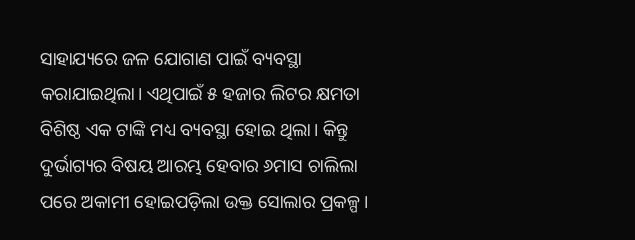ସାହାଯ୍ୟରେ ଜଳ ଯୋଗାଣ ପାଇଁ ବ୍ୟବସ୍ଥା କରାଯାଇଥିଲା। ଏଥିପାଇଁ ୫ ହଜାର ଲିଟର କ୍ଷମତା ବିଶିଷ୍ଠ ଏକ ଟାଙ୍କି ମଧ୍ୟ ବ୍ୟବସ୍ଥା ହୋଇ ଥିଲା। କିନ୍ତୁ ଦୁର୍ଭାଗ୍ୟର ବିଷୟ ଆରମ୍ଭ ହେବାର ୬ମାସ ଚାଲିଲା ପରେ ଅକାମୀ ହୋଇପଡ଼ିଲା ଉକ୍ତ ସୋଲାର ପ୍ରକଳ୍ପ।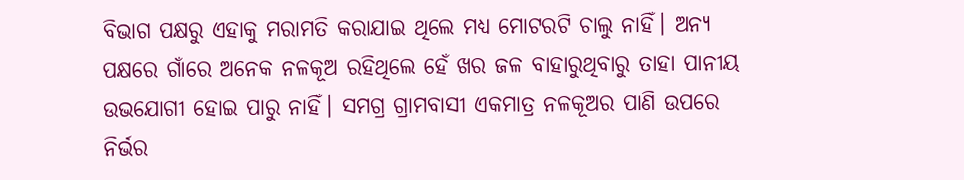ବିଭାଗ ପକ୍ଷରୁ ଏହାକୁ ମରାମତି କରାଯାଇ ଥିଲେ ମଧ୍ୟ ମୋଟରଟି ଚାଲୁ ନାହିଁ। ଅନ୍ୟ ପକ୍ଷରେ ଗାଁରେ ଅନେକ ନଳକୂଅ ରହିଥିଲେ ହେଁ ଖର ଜଳ ବାହାରୁଥିବାରୁ ତାହା ପାନୀୟ ଉଭଯୋଗୀ ହୋଇ ପାରୁ ନାହିଁ। ସମଗ୍ର ଗ୍ରାମବାସୀ ଏକମାତ୍ର ନଳକୂଅର ପାଣି ଉପରେ ନିର୍ଭର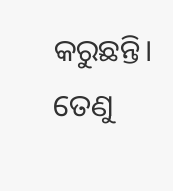କରୁଛନ୍ତି। ତେଣୁ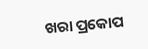ଖରା ପ୍ରକୋପ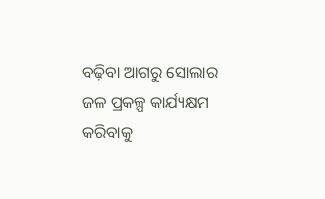ବଢ଼ିବା ଆଗରୁ ସୋଲାର ଜଳ ପ୍ରକଳ୍ପ କାର୍ଯ୍ୟକ୍ଷମ କରିବାକୁ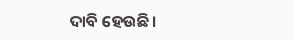ଦାବି ହେଉଛି।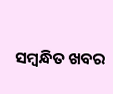ସମ୍ବନ୍ଧିତ ଖବର